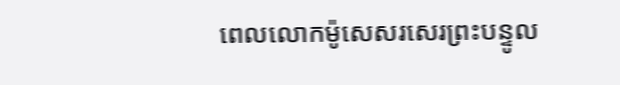ពេលលោកម៉ូសេសរសេរព្រះបន្ទូល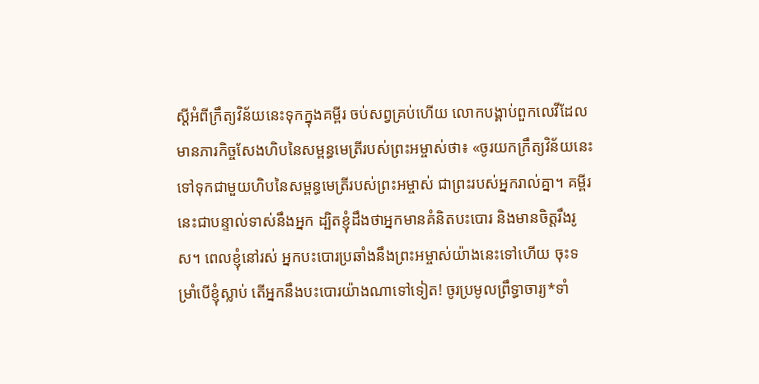ស្ដីអំពីក្រឹត្យវិន័យនេះទុកក្នុងគម្ពីរ ចប់សព្វគ្រប់ហើយ លោកបង្គាប់ពួកលេវីដែលមានភារកិច្ចសែងហិបនៃសម្ពន្ធមេត្រីរបស់ព្រះអម្ចាស់ថា៖ «ចូរយកក្រឹត្យវិន័យនេះទៅទុកជាមួយហិបនៃសម្ពន្ធមេត្រីរបស់ព្រះអម្ចាស់ ជាព្រះរបស់អ្នករាល់គ្នា។ គម្ពីរនេះជាបន្ទាល់ទាស់នឹងអ្នក ដ្បិតខ្ញុំដឹងថាអ្នកមានគំនិតបះបោរ និងមានចិត្តរឹងរូស។ ពេលខ្ញុំនៅរស់ អ្នកបះបោរប្រឆាំងនឹងព្រះអម្ចាស់យ៉ាងនេះទៅហើយ ចុះទម្រាំបើខ្ញុំស្លាប់ តើអ្នកនឹងបះបោរយ៉ាងណាទៅទៀត! ចូរប្រមូលព្រឹទ្ធាចារ្យ*ទាំ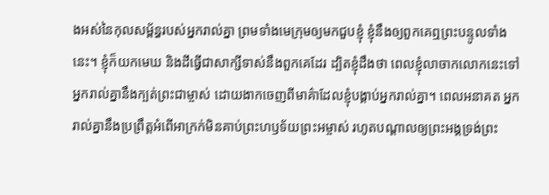ងអស់នៃកុលសម្ព័ន្ធរបស់អ្នករាល់គ្នា ព្រមទាំងមេក្រុមឲ្យមកជួបខ្ញុំ ខ្ញុំនឹងឲ្យពួកគេឮព្រះបន្ទូលទាំងនេះ។ ខ្ញុំក៏យកមេឃ និងដីធ្វើជាសាក្សីទាស់នឹងពួកគេដែរ ដ្បិតខ្ញុំដឹងថា ពេលខ្ញុំលាចាកលោកនេះទៅ អ្នករាល់គ្នានឹងក្បត់ព្រះជាម្ចាស់ ដោយងាកចេញពីមាគ៌ាដែលខ្ញុំបង្គាប់អ្នករាល់គ្នា។ ពេលអនាគត អ្នករាល់គ្នានឹងប្រព្រឹត្តអំពើអាក្រក់មិនគាប់ព្រះហឫទ័យព្រះអម្ចាស់ រហូតបណ្ដាលឲ្យព្រះអង្គទ្រង់ព្រះ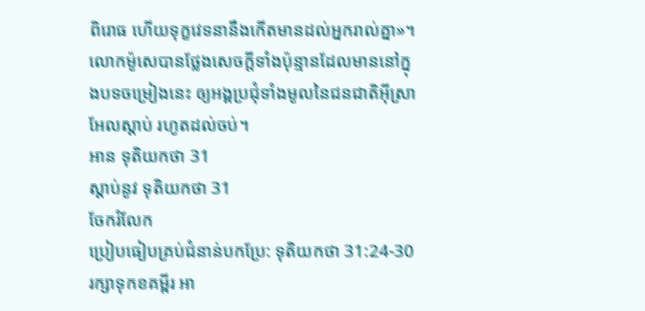ពិរោធ ហើយទុក្ខវេទនានឹងកើតមានដល់អ្នករាល់គ្នា»។ លោកម៉ូសេបានថ្លែងសេចក្ដីទាំងប៉ុន្មានដែលមាននៅក្នុងបទចម្រៀងនេះ ឲ្យអង្គប្រជុំទាំងមូលនៃជនជាតិអ៊ីស្រាអែលស្ដាប់ រហូតដល់ចប់។
អាន ទុតិយកថា 31
ស្ដាប់នូវ ទុតិយកថា 31
ចែករំលែក
ប្រៀបធៀបគ្រប់ជំនាន់បកប្រែ: ទុតិយកថា 31:24-30
រក្សាទុកខគម្ពីរ អា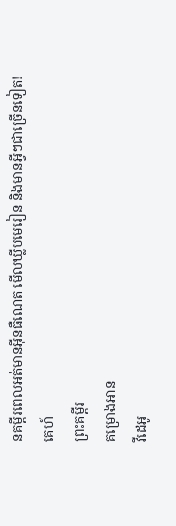នគម្ពីរពេលអត់មានអ៊ីនធឺណេត មើលឃ្លីបមេរៀន និងមានអ្វីៗជាច្រើនទៀត!
គេហ៍
ព្រះគម្ពីរ
គម្រោងអាន
វីដេអូ